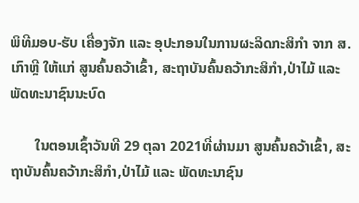ພິທີມອບ-ຮັບ ເຄື່ອງຈັກ ແລະ ອຸປະກອນໃນການຜະລິດກະສິກຳ ຈາກ ສ.ເກົາຫຼີ ໃຫ້ແກ່ ສູນຄົ້ນຄວ້າເຂົ້າ, ສະຖາບັນຄົ້ນຄວ້າກະສິກຳ,ປ່າໄມ້ ແລະ ພັດທະນາຊົນນະບົດ

       ໃນຕອນເຊົ້າວັນທີ 29 ຕຸລາ 2021ທີ່ຜ່ານມາ ສູນຄົ້ນຄວ້າເຂົ້າ, ສະຖາບັນຄົ້ນຄວ້າກະສິກຳ,ປ່າໄມ້ ແລະ ພັດທະນາຊົນ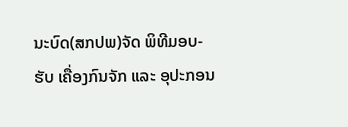ນະບົດ(ສກປພ)ຈັດ ພິທີມອບ-ຮັບ ເຄື່ອງກົນຈັກ ແລະ ອຸປະກອນ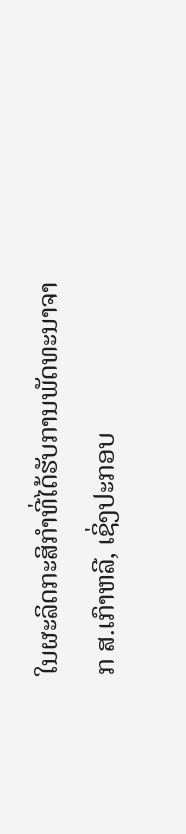ໃນຜະລິດກະສິກໍາທີ່ໄດ້ຮັບການພັດທະນາຈາກ ສ.ເກົາຫລີ, ເຊິ່ງປະກອບ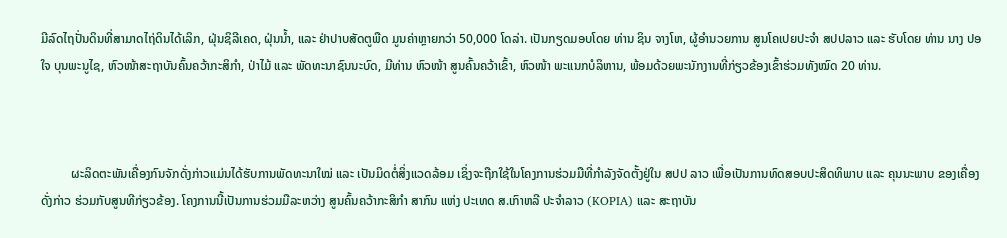ມີລົດໄຖປັ່ນດິນທີ່ສາມາດໄຖ່ດິນໄດ້ເລິກ, ຝຸ່ນຊິລີເຄດ, ຝຸ່ນນ້ຳ, ແລະ ຢ່າປາບສັດຕູພືດ ມູນຄ່າຫຼາຍກວ່າ 50,000 ໂດລ່າ. ເປັນກຽດມອບໂດຍ ທ່ານ ຊິນ ຈາງໂຫ, ຜູ້ອຳນວຍການ ສູນໂຄເປຍປະຈຳ ສປປລາວ ແລະ ຮັບໂດຍ ທ່ານ ນາງ ປອ ໃຈ ບຸນພະນູໄຊ, ຫົວໜ້າສະຖາບັນຄົ້ນຄວ້າກະສິກຳ, ປ່າໄມ້ ແລະ ພັດທະນາຊົນນະບົດ, ມີທ່ານ ຫົວໜ້າ ສູນຄົ້ນຄວ້າເຂົ້າ, ຫົວໜ້າ ພະແນກບໍລິຫານ, ພ້ອມດ້ວຍພະນັກງານທີ່ກ່ຽວຂ້ອງເຂົ້າຮ່ວມທັງໝົດ 20 ທ່ານ.



          ຜະລິດຕະພັນເຄື່ອງກົນຈັກດັ່ງກ່າວແມ່ນໄດ້ຮັບການພັດທະນາໃໝ່ ແລະ ເປັນມິດຕໍ່ສິ່ງແວດລ້ອມ ເຊິ່ງຈະຖືກໃຊ້ໃນໂຄງການຮ່ວມມືທີ່ກຳລັງຈັດຕັ້ງຢູ່ໃນ ສປປ ລາວ ເພື່ອເປັນການທົດສອບປະສິດທິພາບ ແລະ ຄຸນນະພາບ ຂອງເຄື່ອງດັ່ງກ່າວ ຮ່ວມກັບສູນທີກ່ຽວຂ້ອງ. ໂຄງການນີ້ເປັນການຮ່ວມມືລະຫວ່າງ ສູນຄົ້ນຄວ້າກະສິກຳ ສາກົນ ແຫ່ງ ປະເທດ ສ.ເກົາຫລີ ປະຈຳລາວ (KOPIA) ແລະ ສະຖາບັນ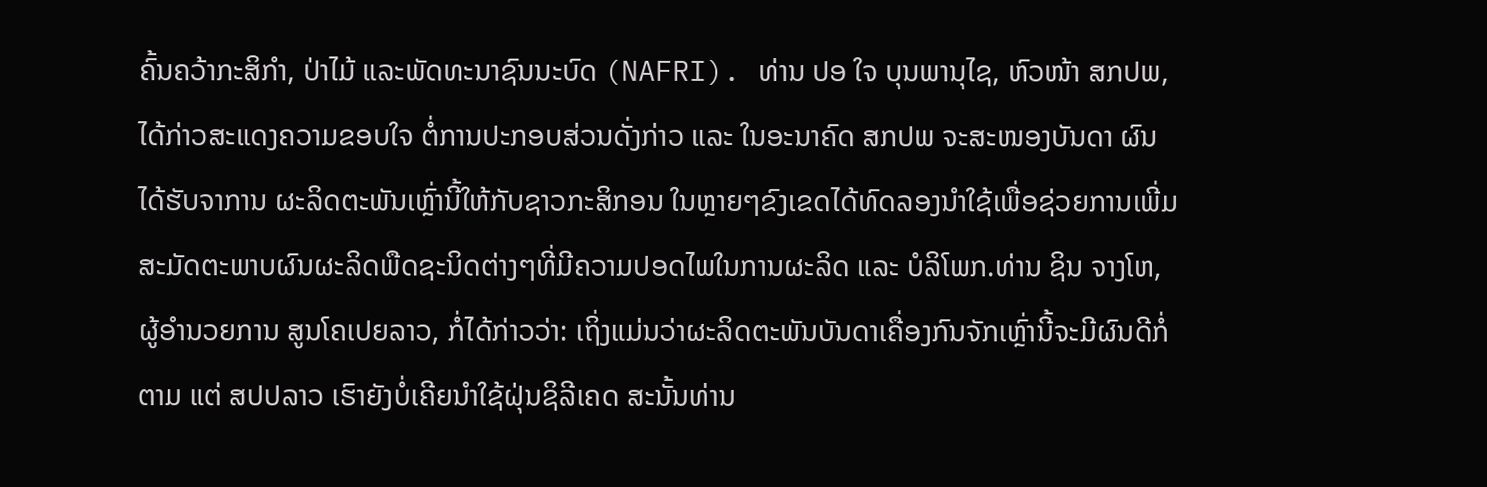ຄົ້ນຄວ້າກະສິກຳ, ປ່າໄມ້ ແລະພັດທະນາຊົນນະບົດ (NAFRI). ທ່ານ ປອ ໃຈ ບຸນພານຸໄຊ, ຫົວໜ້າ ສກປພ, ໄດ້ກ່າວສະແດງຄວາມຂອບໃຈ ຕໍ່ການປະກອບສ່ວນດັ່ງກ່າວ ແລະ ໃນອະນາຄົດ ສກປພ ຈະສະໜອງບັນດາ ຜົນໄດ້ຮັບຈາການ ຜະລິດຕະພັນເຫຼົ່ານີ້ໃຫ້ກັບຊາວກະສິກອນ ໃນຫຼາຍໆຂົງເຂດໄດ້ທົດລອງນຳໃຊ້ເພື່ອຊ່ວຍການເພີ່ມສະມັດຕະພາບຜົນຜະລິດພືດຊະນິດຕ່າງໆທີ່ມີຄວາມປອດໄພໃນການຜະລິດ ແລະ ບໍລິໂພກ.ທ່ານ ຊິນ ຈາງໂຫ, ຜູ້ອຳນວຍການ ສູນໂຄເປຍລາວ, ກໍ່ໄດ້ກ່າວວ່າ: ເຖິ່ງແມ່ນວ່າຜະລິດຕະພັນບັນດາເຄື່ອງກົນຈັກເຫຼົ່ານີ້ຈະມີຜົນດີກໍ່ຕາມ ແຕ່ ສປປລາວ ເຮົາຍັງບໍ່ເຄີຍນໍາໃຊ້ຝຸ່ນຊິລີເຄດ ສະນັ້ນທ່ານ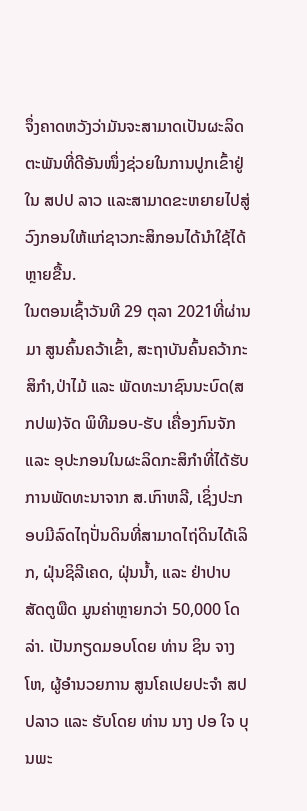ຈຶ່ງຄາດຫວັງວ່າມັນຈະສາມາດເປັນຜະລິດຕະພັນທີ່ດີອັນໜຶ່ງຊ່ວຍໃນການປູກເຂົ້າຢູ່ໃນ ສປປ ລາວ ແລະສາມາດຂະຫຍາຍໄປສູ່ວົງກອນໃຫ້ແກ່ຊາວກະສິກອນໄດ້ນຳໃຊ້ໄດ້ຫຼາຍຂື້ນ.
ໃນຕອນເຊົ້າວັນທີ 29 ຕຸລາ 2021ທີ່ຜ່ານມາ ສູນຄົ້ນຄວ້າເຂົ້າ, ສະຖາບັນຄົ້ນຄວ້າກະສິກຳ,ປ່າໄມ້ ແລະ ພັດທະນາຊົນນະບົດ(ສກປພ)ຈັດ ພິທີມອບ-ຮັບ ເຄື່ອງກົນຈັກ ແລະ ອຸປະກອນໃນຜະລິດກະສິກໍາທີ່ໄດ້ຮັບການພັດທະນາຈາກ ສ.ເກົາຫລີ, ເຊິ່ງປະກອບມີລົດໄຖປັ່ນດິນທີ່ສາມາດໄຖ່ດິນໄດ້ເລິກ, ຝຸ່ນຊິລີເຄດ, ຝຸ່ນນ້ຳ, ແລະ ຢ່າປາບສັດຕູພືດ ມູນຄ່າຫຼາຍກວ່າ 50,000 ໂດລ່າ. ເປັນກຽດມອບໂດຍ ທ່ານ ຊິນ ຈາງໂຫ, ຜູ້ອຳນວຍການ ສູນໂຄເປຍປະຈຳ ສປປລາວ ແລະ ຮັບໂດຍ ທ່ານ ນາງ ປອ ໃຈ ບຸນພະ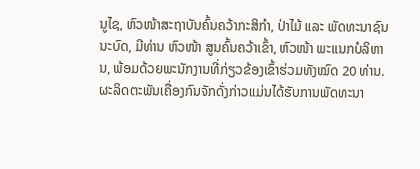ນູໄຊ, ຫົວໜ້າສະຖາບັນຄົ້ນຄວ້າກະສິກຳ, ປ່າໄມ້ ແລະ ພັດທະນາຊົນນະບົດ, ມີທ່ານ ຫົວໜ້າ ສູນຄົ້ນຄວ້າເຂົ້າ, ຫົວໜ້າ ພະແນກບໍລິຫານ, ພ້ອມດ້ວຍພະນັກງານທີ່ກ່ຽວຂ້ອງເຂົ້າຮ່ວມທັງໝົດ 20 ທ່ານ.
ຜະລິດຕະພັນເຄື່ອງກົນຈັກດັ່ງກ່າວແມ່ນໄດ້ຮັບການພັດທະນາ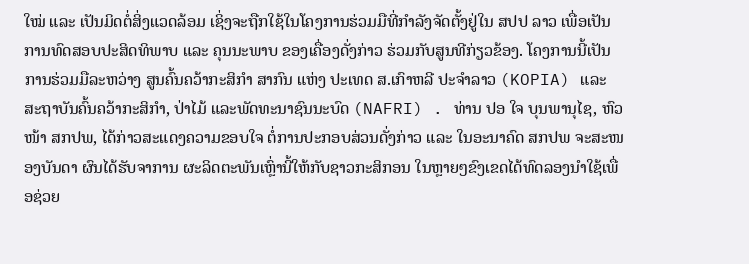ໃໝ່ ແລະ ເປັນມິດຕໍ່ສິ່ງແວດລ້ອມ ເຊິ່ງຈະຖືກໃຊ້ໃນໂຄງການຮ່ວມມືທີ່ກຳລັງຈັດຕັ້ງຢູ່ໃນ ສປປ ລາວ ເພື່ອເປັນການທົດສອບປະສິດທິພາບ ແລະ ຄຸນນະພາບ ຂອງເຄື່ອງດັ່ງກ່າວ ຮ່ວມກັບສູນທີກ່ຽວຂ້ອງ. ໂຄງການນີ້ເປັນການຮ່ວມມືລະຫວ່າງ ສູນຄົ້ນຄວ້າກະສິກຳ ສາກົນ ແຫ່ງ ປະເທດ ສ.ເກົາຫລີ ປະຈຳລາວ (KOPIA) ແລະ ສະຖາບັນຄົ້ນຄວ້າກະສິກຳ, ປ່າໄມ້ ແລະພັດທະນາຊົນນະບົດ (NAFRI) . ທ່ານ ປອ ໃຈ ບຸນພານຸໄຊ, ຫົວໜ້າ ສກປພ, ໄດ້ກ່າວສະແດງຄວາມຂອບໃຈ ຕໍ່ການປະກອບສ່ວນດັ່ງກ່າວ ແລະ ໃນອະນາຄົດ ສກປພ ຈະສະໜອງບັນດາ ຜົນໄດ້ຮັບຈາການ ຜະລິດຕະພັນເຫຼົ່ານີ້ໃຫ້ກັບຊາວກະສິກອນ ໃນຫຼາຍໆຂົງເຂດໄດ້ທົດລອງນຳໃຊ້ເພື່ອຊ່ວຍ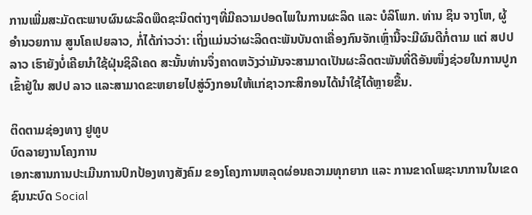ການເພີ່ມສະມັດຕະພາບຜົນຜະລິດພືດຊະນິດຕ່າງໆທີ່ມີຄວາມປອດໄພໃນການຜະລິດ ແລະ ບໍລິໂພກ. ທ່ານ ຊິນ ຈາງໂຫ, ຜູ້ອຳນວຍການ ສູນໂຄເປຍລາວ, ກໍ່ໄດ້ກ່າວວ່າ: ເຖິ່ງແມ່ນວ່າຜະລິດຕະພັນບັນດາເຄື່ອງກົນຈັກເຫຼົ່ານີ້ຈະມີຜົນດີກໍ່ຕາມ ແຕ່ ສປປລາວ ເຮົາຍັງບໍ່ເຄີຍນໍາໃຊ້ຝຸ່ນຊິລີເຄດ ສະນັ້ນທ່ານຈຶ່ງຄາດຫວັງວ່າມັນຈະສາມາດເປັນຜະລິດຕະພັນທີ່ດີອັນໜຶ່ງຊ່ວຍໃນການປູກເຂົ້າຢູ່ໃນ ສປປ ລາວ ແລະສາມາດຂະຫຍາຍໄປສູ່ວົງກອນໃຫ້ແກ່ຊາວກະສິກອນໄດ້ນຳໃຊ້ໄດ້ຫຼາຍຂື້ນ.

ຕິດຕາມຊ່ອງທາງ ຢູທູບ
ບົດລາຍງານໂຄງການ
ເອກະສານການປະເມີນການປົກປ້ອງທາງສັງຄົມ ຂອງໂຄງການຫລຸດຜ່ອນຄວາມທຸກຍາກ ແລະ ການຂາດໂພຊະນາການໃນເຂດຊົນນະບົດ Social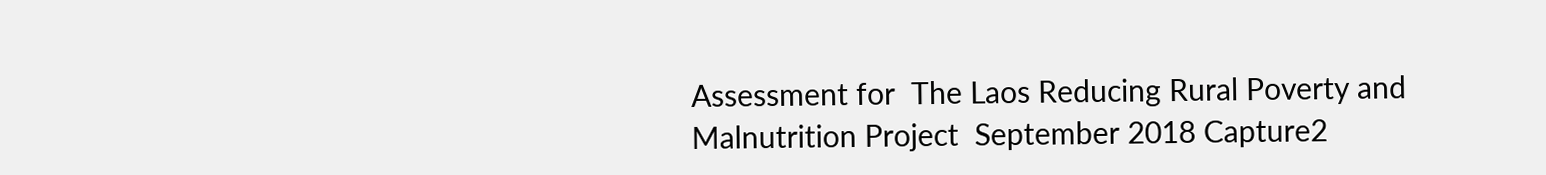Assessment for  The Laos Reducing Rural Poverty and Malnutrition Project  September 2018 Capture2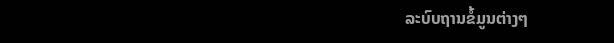ລະບົບຖານຂໍ້ມູນຕ່າງໆ